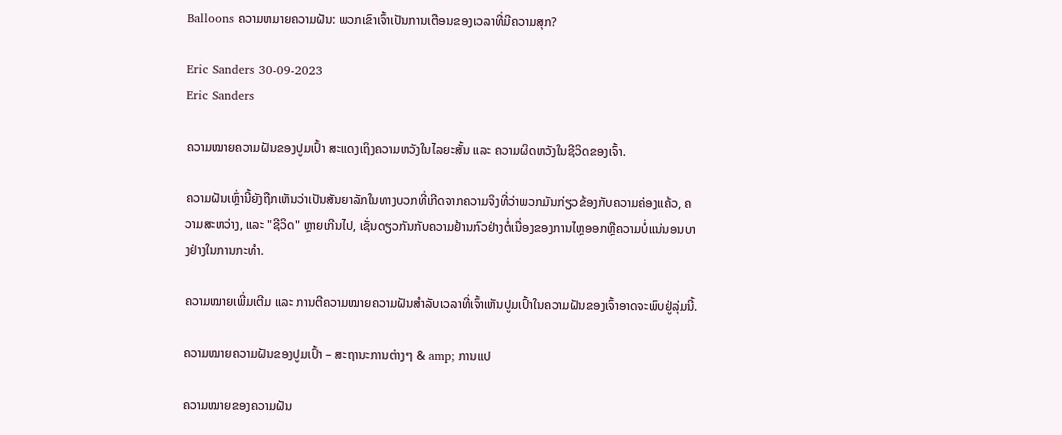Balloons ຄວາມຫມາຍຄວາມຝັນ: ພວກເຂົາເຈົ້າເປັນການເຕືອນຂອງເວລາທີ່ມີຄວາມສຸກ?

Eric Sanders 30-09-2023
Eric Sanders

ຄວາມໝາຍຄວາມຝັນຂອງປູມເປົ້າ ສະແດງເຖິງຄວາມຫວັງໃນໄລຍະສັ້ນ ແລະ ຄວາມຜິດຫວັງໃນຊີວິດຂອງເຈົ້າ.

ຄວາມຝັນເຫຼົ່ານີ້ຍັງຖືກເຫັນວ່າເປັນສັນຍາລັກໃນທາງບວກທີ່ເກີດຈາກຄວາມຈິງທີ່ວ່າພວກມັນກ່ຽວຂ້ອງກັບຄວາມຄ່ອງແຄ້ວ, ຄວາມສະຫວ່າງ, ແລະ "ຊີວິດ" ຫຼາຍເກີນໄປ, ເຊັ່ນດຽວກັນກັບຄວາມຢ້ານກົວຢ່າງຕໍ່ເນື່ອງຂອງການໄຫຼອອກຫຼືຄວາມບໍ່ແນ່ນອນບາງຢ່າງໃນການກະທໍາ.

ຄວາມໝາຍເພີ່ມເຕີມ ແລະ ການຕີຄວາມໝາຍຄວາມຝັນສຳລັບເວລາທີ່ເຈົ້າເຫັນປູມເປົ້າໃນຄວາມຝັນຂອງເຈົ້າອາດຈະພົບຢູ່ລຸ່ມນີ້.

ຄວາມໝາຍຄວາມຝັນຂອງປູມເປົ້າ – ສະຖານະການຕ່າງໆ & amp; ການແປ

ຄວາມໝາຍຂອງຄວາມຝັນ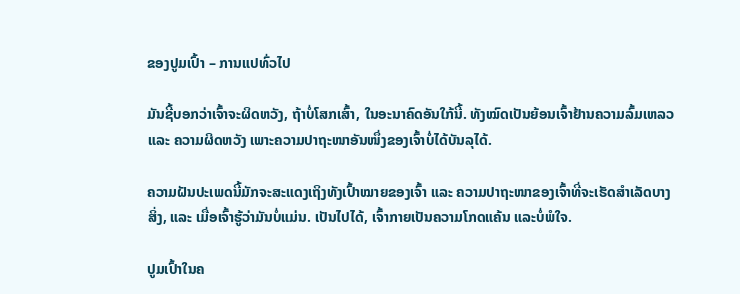ຂອງປູມເປົ້າ – ການແປທົ່ວໄປ

ມັນຊີ້ບອກວ່າເຈົ້າຈະຜິດຫວັງ, ຖ້າບໍ່ໂສກເສົ້າ, ໃນອະນາຄົດອັນໃກ້ນີ້. ທັງໝົດເປັນຍ້ອນເຈົ້າຢ້ານຄວາມລົ້ມເຫລວ ແລະ ຄວາມຜິດຫວັງ ເພາະຄວາມປາຖະໜາອັນໜຶ່ງຂອງເຈົ້າບໍ່ໄດ້ບັນລຸໄດ້.

ຄວາມຝັນປະເພດນີ້ມັກຈະສະແດງເຖິງທັງເປົ້າໝາຍຂອງເຈົ້າ ແລະ ຄວາມປາຖະໜາຂອງເຈົ້າທີ່ຈະເຮັດສຳເລັດບາງສິ່ງ, ແລະ ເມື່ອເຈົ້າຮູ້ວ່າມັນບໍ່ແມ່ນ. ເປັນໄປໄດ້, ເຈົ້າກາຍເປັນຄວາມໂກດແຄ້ນ ແລະບໍ່ພໍໃຈ.

ປູມເປົ້າໃນຄ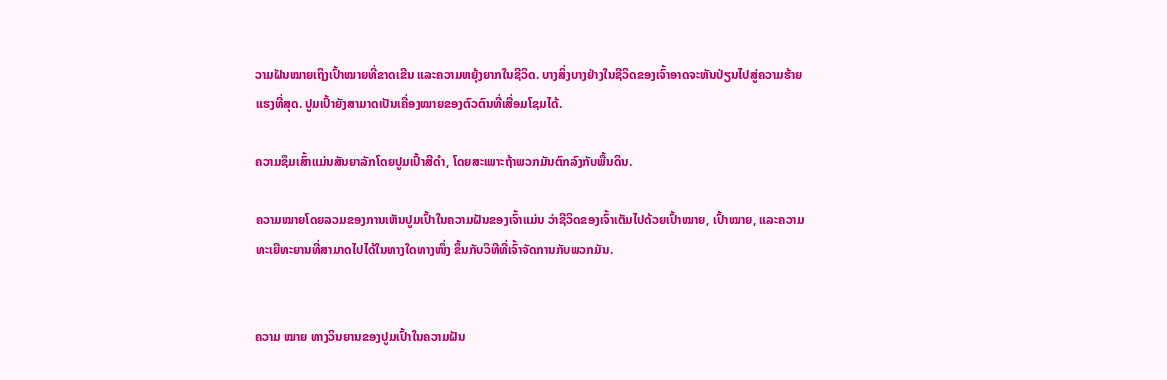ວາມຝັນໝາຍເຖິງເປົ້າໝາຍທີ່ຂາດເຂີນ ແລະຄວາມຫຍຸ້ງຍາກໃນຊີວິດ. ບາງສິ່ງບາງຢ່າງໃນຊີວິດຂອງເຈົ້າອາດຈະຫັນປ່ຽນໄປສູ່ຄວາມຮ້າຍແຮງທີ່ສຸດ. ປູມເປົ້າຍັງສາມາດເປັນເຄື່ອງໝາຍຂອງຕົວຕົນທີ່ເສື່ອມໂຊມໄດ້.

ຄວາມຊຶມເສົ້າແມ່ນສັນຍາລັກໂດຍປູມເປົ້າສີດຳ, ໂດຍສະເພາະຖ້າພວກມັນຕົກລົງກັບພື້ນດິນ.

ຄວາມໝາຍໂດຍລວມຂອງການເຫັນປູມເປົ້າໃນຄວາມຝັນຂອງເຈົ້າແມ່ນ ວ່າຊີວິດຂອງເຈົ້າເຕັມໄປດ້ວຍເປົ້າໝາຍ, ເປົ້າໝາຍ, ແລະຄວາມທະເຍີທະຍານທີ່ສາມາດໄປໄດ້ໃນທາງໃດທາງໜຶ່ງ ຂຶ້ນກັບວິທີທີ່ເຈົ້າຈັດການກັບພວກມັນ.


ຄວາມ ໝາຍ ທາງວິນຍານຂອງປູມເປົ້າໃນຄວາມຝັນ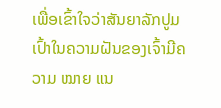ເພື່ອເຂົ້າໃຈວ່າສັນຍາລັກປູມເປົ້າໃນຄວາມຝັນຂອງເຈົ້າມີຄວາມ ໝາຍ ແນ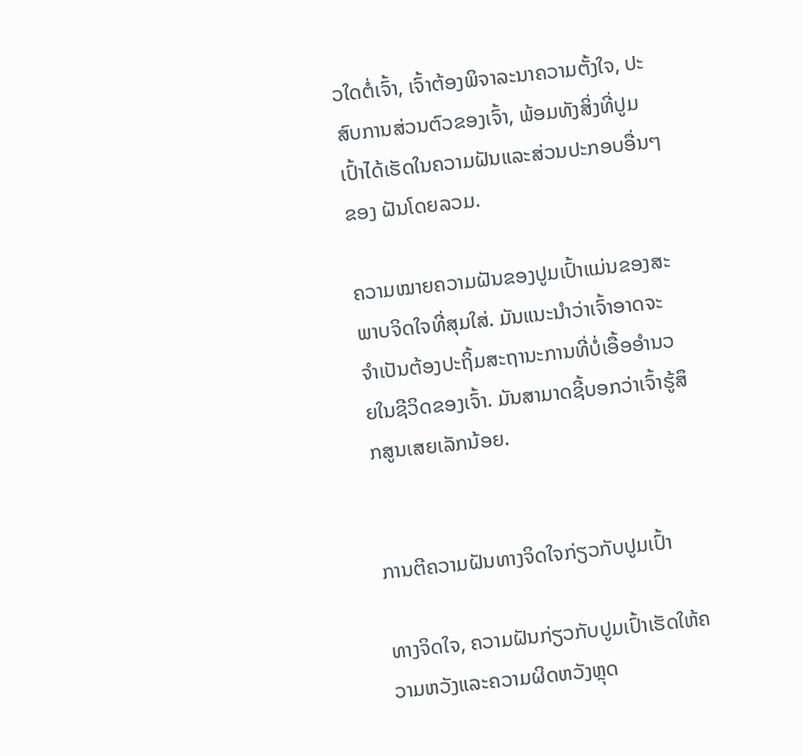ວໃດຕໍ່ເຈົ້າ, ເຈົ້າຕ້ອງພິຈາລະນາຄວາມຕັ້ງໃຈ, ປະສົບການສ່ວນຕົວຂອງເຈົ້າ, ພ້ອມທັງສິ່ງທີ່ປູມເປົ້າໄດ້ເຮັດໃນຄວາມຝັນແລະສ່ວນປະກອບອື່ນໆຂອງ ຝັນໂດຍລວມ.

ຄວາມໝາຍຄວາມຝັນຂອງປູມເປົ້າແມ່ນຂອງສະພາບຈິດໃຈທີ່ສຸມໃສ່. ມັນແນະນໍາວ່າເຈົ້າອາດຈະຈໍາເປັນຕ້ອງປະຖິ້ມສະຖານະການທີ່ບໍ່ເອື້ອອໍານວຍໃນຊີວິດຂອງເຈົ້າ. ມັນສາມາດຊີ້ບອກວ່າເຈົ້າຮູ້ສຶກສູນເສຍເລັກນ້ອຍ.


ການຕີຄວາມຝັນທາງຈິດໃຈກ່ຽວກັບປູມເປົ້າ

ທາງຈິດໃຈ, ຄວາມຝັນກ່ຽວກັບປູມເປົ້າເຮັດໃຫ້ຄວາມຫວັງແລະຄວາມຜິດຫວັງຫຼຸດ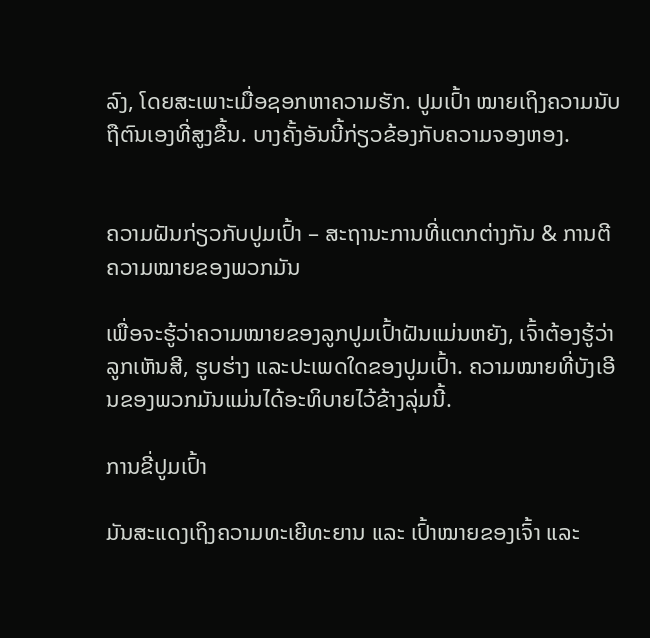ລົງ, ໂດຍສະເພາະເມື່ອຊອກຫາຄວາມຮັກ. ປູມເປົ້າ ໝາຍເຖິງຄວາມນັບຖືຕົນເອງທີ່ສູງຂື້ນ. ບາງຄັ້ງອັນນີ້ກ່ຽວຂ້ອງກັບຄວາມຈອງຫອງ.


ຄວາມຝັນກ່ຽວກັບປູມເປົ້າ – ສະຖານະການທີ່ແຕກຕ່າງກັນ & ການຕີຄວາມໝາຍຂອງພວກມັນ

ເພື່ອຈະຮູ້ວ່າຄວາມໝາຍຂອງລູກປູມເປົ້າຝັນແມ່ນຫຍັງ, ເຈົ້າຕ້ອງຮູ້ວ່າລູກເຫັນສີ, ຮູບຮ່າງ ແລະປະເພດໃດຂອງປູມເປົ້າ. ຄວາມໝາຍທີ່ບັງເອີນຂອງພວກມັນແມ່ນໄດ້ອະທິບາຍໄວ້ຂ້າງລຸ່ມນີ້.

ການຂີ່ປູມເປົ້າ

ມັນສະແດງເຖິງຄວາມທະເຍີທະຍານ ແລະ ເປົ້າໝາຍຂອງເຈົ້າ ແລະ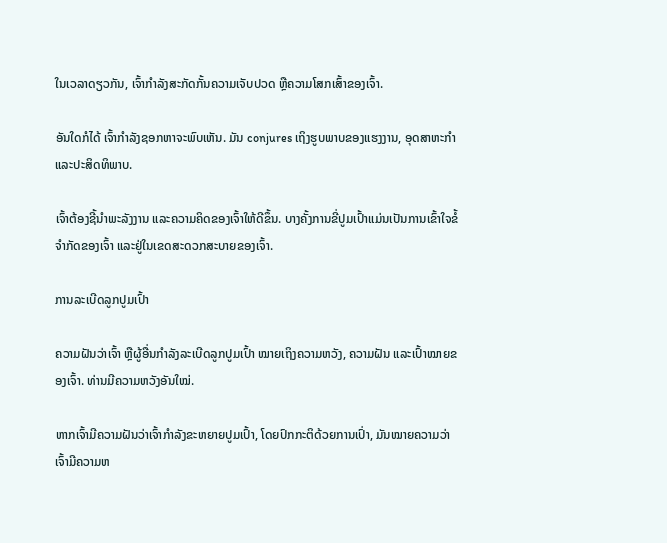ໃນເວລາດຽວກັນ, ເຈົ້າກຳລັງສະກັດກັ້ນຄວາມເຈັບປວດ ຫຼືຄວາມໂສກເສົ້າຂອງເຈົ້າ.

ອັນໃດກໍໄດ້ ເຈົ້າກໍາລັງຊອກຫາຈະພົບເຫັນ. ມັນ conjures ເຖິງຮູບພາບຂອງແຮງງານ, ອຸດສາຫະກໍາແລະປະສິດທິພາບ.

ເຈົ້າຕ້ອງຊີ້ນໍາພະລັງງານ ແລະຄວາມຄິດຂອງເຈົ້າໃຫ້ດີຂຶ້ນ. ບາງຄັ້ງການຂີ່ປູມເປົ້າແມ່ນເປັນການເຂົ້າໃຈຂໍ້ຈຳກັດຂອງເຈົ້າ ແລະຢູ່ໃນເຂດສະດວກສະບາຍຂອງເຈົ້າ.

ການລະເບີດລູກປູມເປົ້າ

ຄວາມຝັນວ່າເຈົ້າ ຫຼືຜູ້ອື່ນກຳລັງລະເບີດລູກປູມເປົ້າ ໝາຍເຖິງຄວາມຫວັງ, ຄວາມຝັນ ແລະເປົ້າໝາຍຂອງເຈົ້າ. ທ່ານມີຄວາມຫວັງອັນໃໝ່.

ຫາກເຈົ້າມີຄວາມຝັນວ່າເຈົ້າກຳລັງຂະຫຍາຍປູມເປົ້າ, ໂດຍປົກກະຕິດ້ວຍການເປົ່າ, ມັນໝາຍຄວາມວ່າເຈົ້າມີຄວາມຫ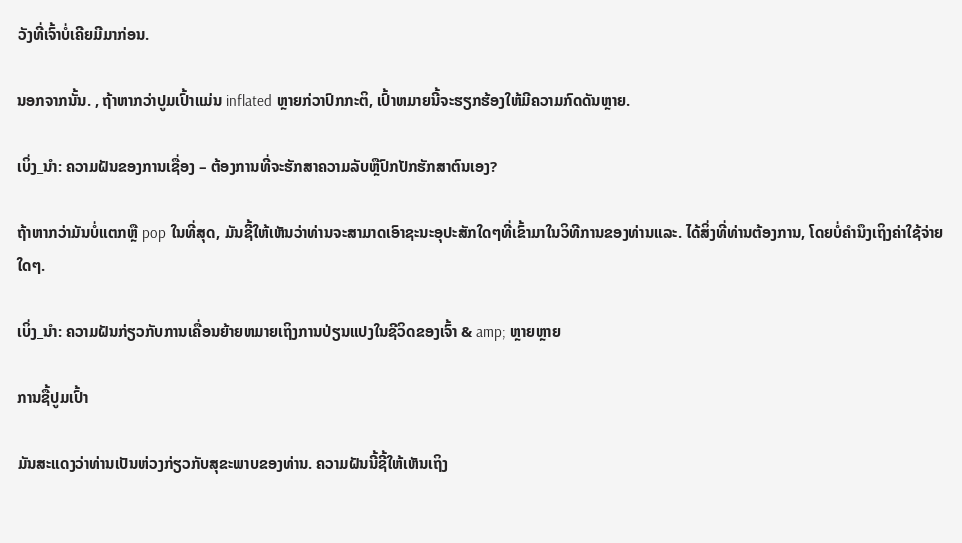ວັງທີ່ເຈົ້າບໍ່ເຄີຍມີມາກ່ອນ.

ນອກຈາກນັ້ນ. , ຖ້າຫາກວ່າປູມເປົ້າແມ່ນ inflated ຫຼາຍກ່ວາປົກກະຕິ, ເປົ້າຫມາຍນີ້ຈະຮຽກຮ້ອງໃຫ້ມີຄວາມກົດດັນຫຼາຍ.

ເບິ່ງ_ນຳ: ຄວາມຝັນຂອງການເຊື່ອງ – ຕ້ອງການທີ່ຈະຮັກສາຄວາມລັບຫຼືປົກປັກຮັກສາຕົນເອງ?

ຖ້າຫາກວ່າມັນບໍ່ແຕກຫຼື pop ໃນທີ່ສຸດ, ມັນຊີ້ໃຫ້ເຫັນວ່າທ່ານຈະສາມາດເອົາຊະນະອຸປະສັກໃດໆທີ່ເຂົ້າມາໃນວິທີການຂອງທ່ານແລະ. ໄດ້ສິ່ງທີ່ທ່ານຕ້ອງການ, ໂດຍບໍ່ຄໍານຶງເຖິງຄ່າໃຊ້ຈ່າຍໃດໆ.

ເບິ່ງ_ນຳ: ຄວາມຝັນກ່ຽວກັບການເຄື່ອນຍ້າຍຫມາຍເຖິງການປ່ຽນແປງໃນຊີວິດຂອງເຈົ້າ & amp; ຫຼາຍຫຼາຍ

ການຊື້ປູມເປົ້າ

ມັນສະແດງວ່າທ່ານເປັນຫ່ວງກ່ຽວກັບສຸຂະພາບຂອງທ່ານ. ຄວາມຝັນນີ້ຊີ້ໃຫ້ເຫັນເຖິງ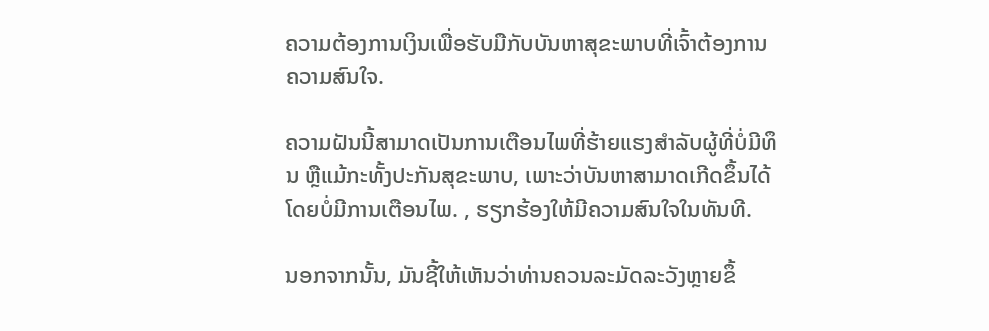ຄວາມຕ້ອງການເງິນເພື່ອຮັບມືກັບບັນຫາສຸຂະພາບທີ່ເຈົ້າຕ້ອງການຄວາມສົນໃຈ.

ຄວາມຝັນນີ້ສາມາດເປັນການເຕືອນໄພທີ່ຮ້າຍແຮງສໍາລັບຜູ້ທີ່ບໍ່ມີທຶນ ຫຼືແມ້ກະທັ້ງປະກັນສຸຂະພາບ, ເພາະວ່າບັນຫາສາມາດເກີດຂຶ້ນໄດ້ໂດຍບໍ່ມີການເຕືອນໄພ. , ຮຽກຮ້ອງໃຫ້ມີຄວາມສົນໃຈໃນທັນທີ.

ນອກຈາກນັ້ນ, ມັນຊີ້ໃຫ້ເຫັນວ່າທ່ານຄວນລະມັດລະວັງຫຼາຍຂຶ້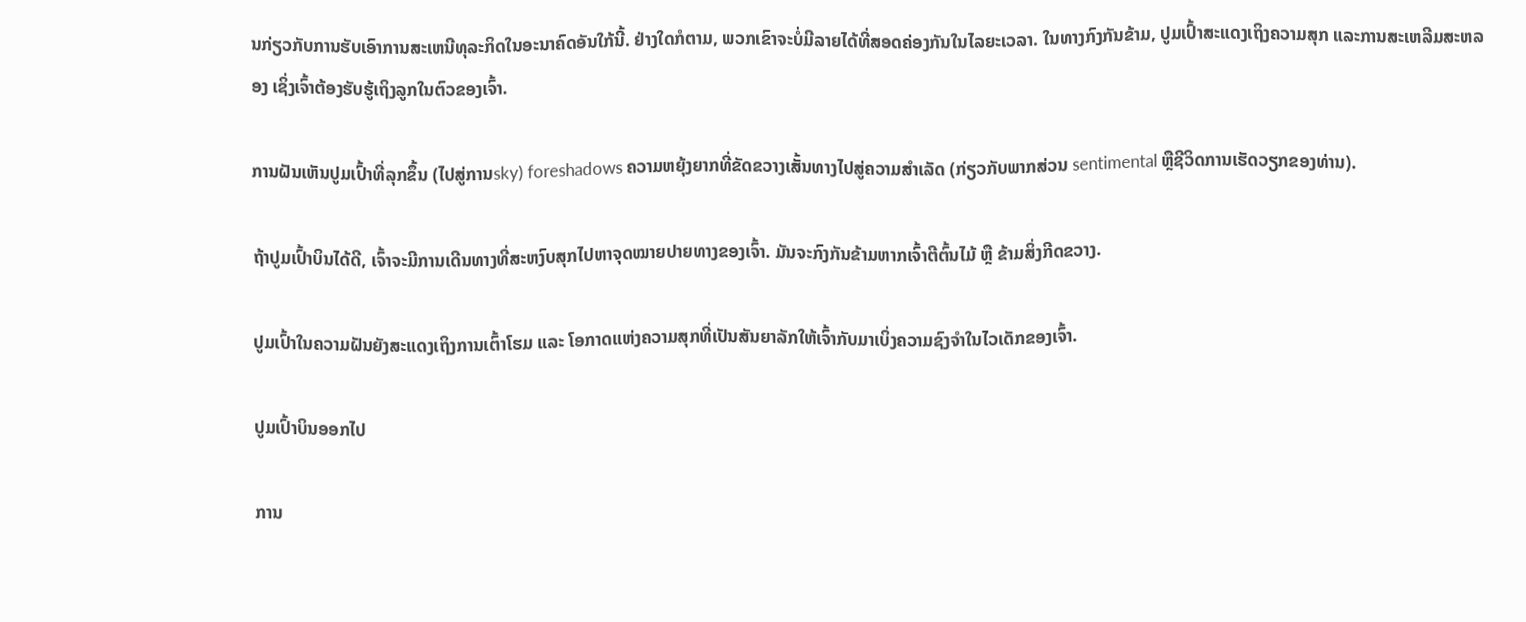ນກ່ຽວກັບການຮັບເອົາການສະເຫນີທຸລະກິດໃນອະນາຄົດອັນໃກ້ນີ້. ຢ່າງໃດກໍຕາມ, ພວກເຂົາຈະບໍ່ມີລາຍໄດ້ທີ່ສອດຄ່ອງກັນໃນໄລຍະເວລາ. ໃນທາງກົງກັນຂ້າມ, ປູມເປົ້າສະແດງເຖິງຄວາມສຸກ ແລະການສະເຫລີມສະຫລອງ ເຊິ່ງເຈົ້າຕ້ອງຮັບຮູ້ເຖິງລູກໃນຕົວຂອງເຈົ້າ.

ການຝັນເຫັນປູມເປົ້າທີ່ລຸກຂຶ້ນ (ໄປສູ່ການsky) foreshadows ຄວາມຫຍຸ້ງຍາກທີ່ຂັດຂວາງເສັ້ນທາງໄປສູ່ຄວາມສໍາເລັດ (ກ່ຽວກັບພາກສ່ວນ sentimental ຫຼືຊີວິດການເຮັດວຽກຂອງທ່ານ).

ຖ້າປູມເປົ້າບິນໄດ້ດີ, ເຈົ້າຈະມີການເດີນທາງທີ່ສະຫງົບສຸກໄປຫາຈຸດໝາຍປາຍທາງຂອງເຈົ້າ. ມັນຈະກົງກັນຂ້າມຫາກເຈົ້າຕີຕົ້ນໄມ້ ຫຼື ຂ້າມສິ່ງກີດຂວາງ.

ປູມເປົ້າໃນຄວາມຝັນຍັງສະແດງເຖິງການເຕົ້າໂຮມ ແລະ ໂອກາດແຫ່ງຄວາມສຸກທີ່ເປັນສັນຍາລັກໃຫ້ເຈົ້າກັບມາເບິ່ງຄວາມຊົງຈຳໃນໄວເດັກຂອງເຈົ້າ.

ປູມເປົ້າບິນອອກໄປ

ການ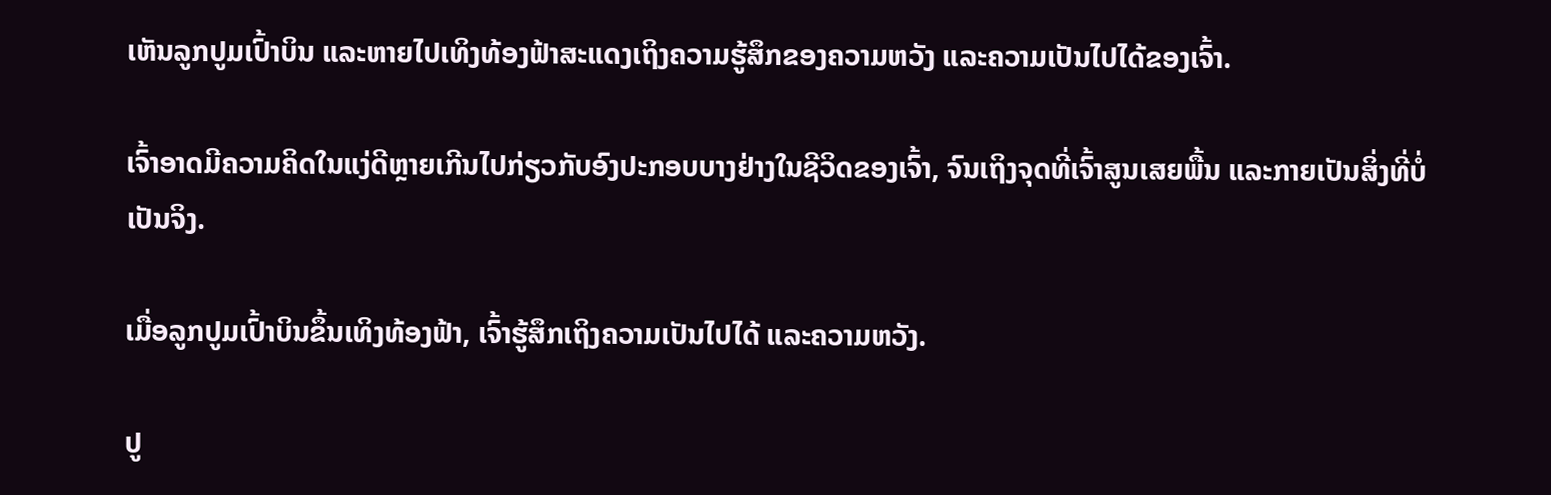ເຫັນລູກປູມເປົ້າບິນ ແລະຫາຍໄປເທິງທ້ອງຟ້າສະແດງເຖິງຄວາມຮູ້ສຶກຂອງຄວາມຫວັງ ແລະຄວາມເປັນໄປໄດ້ຂອງເຈົ້າ.

ເຈົ້າອາດມີຄວາມຄິດໃນແງ່ດີຫຼາຍເກີນໄປກ່ຽວກັບອົງປະກອບບາງຢ່າງໃນຊີວິດຂອງເຈົ້າ, ຈົນເຖິງຈຸດທີ່ເຈົ້າສູນເສຍພື້ນ ແລະກາຍເປັນສິ່ງທີ່ບໍ່ເປັນຈິງ.

ເມື່ອລູກປູມເປົ້າບິນຂຶ້ນເທິງທ້ອງຟ້າ, ເຈົ້າຮູ້ສຶກເຖິງຄວາມເປັນໄປໄດ້ ແລະຄວາມຫວັງ.

ປູ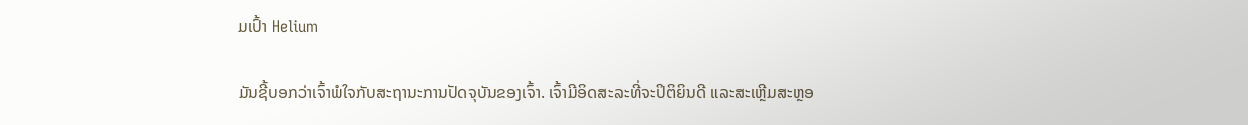ມເປົ້າ Helium

ມັນຊີ້ບອກວ່າເຈົ້າພໍໃຈກັບສະຖານະການປັດຈຸບັນຂອງເຈົ້າ. ເຈົ້າມີອິດສະລະທີ່ຈະປິຕິຍິນດີ ແລະສະເຫຼີມສະຫຼອ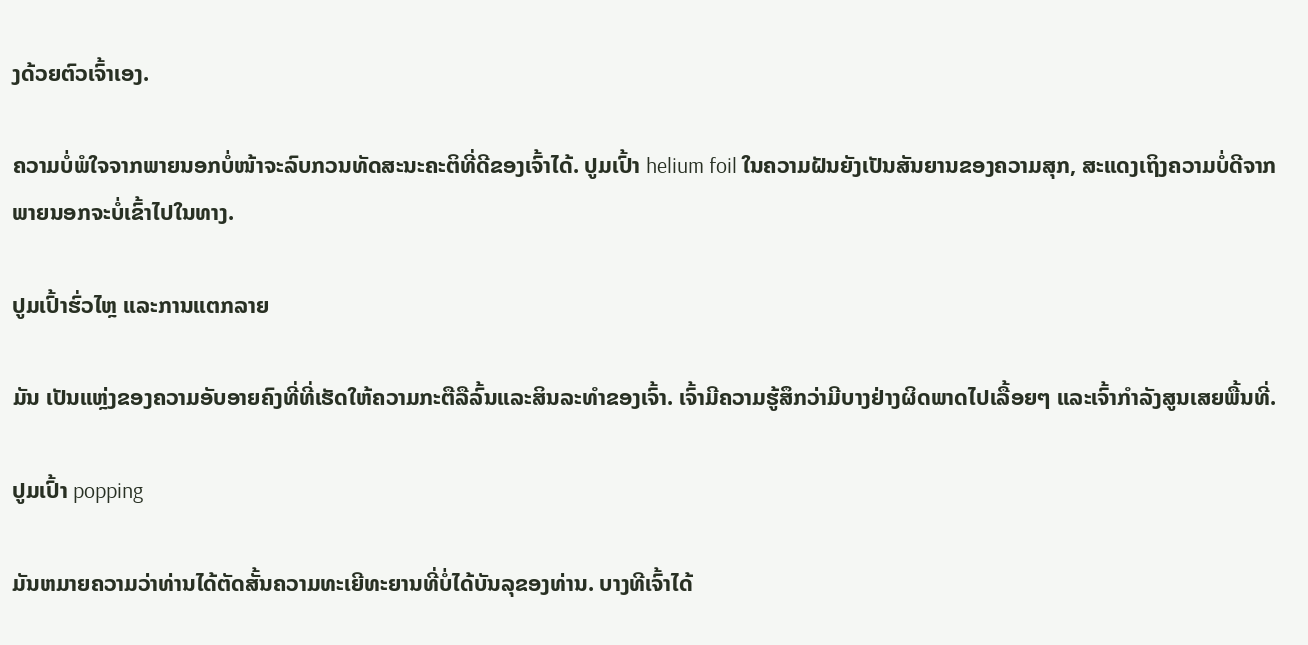ງດ້ວຍຕົວເຈົ້າເອງ.

ຄວາມບໍ່ພໍໃຈຈາກພາຍນອກບໍ່ໜ້າຈະລົບກວນທັດສະນະຄະຕິທີ່ດີຂອງເຈົ້າໄດ້. ປູມເປົ້າ helium foil ໃນຄວາມຝັນຍັງເປັນສັນຍານຂອງຄວາມສຸກ, ສະແດງເຖິງຄວາມບໍ່ດີຈາກພາຍນອກຈະບໍ່ເຂົ້າໄປໃນທາງ.

ປູມເປົ້າຮົ່ວໄຫຼ ແລະການແຕກລາຍ

ມັນ ເປັນແຫຼ່ງຂອງຄວາມອັບອາຍຄົງທີ່ທີ່ເຮັດໃຫ້ຄວາມກະຕືລືລົ້ນແລະສິນລະທໍາຂອງເຈົ້າ. ເຈົ້າມີຄວາມຮູ້ສຶກວ່າມີບາງຢ່າງຜິດພາດໄປເລື້ອຍໆ ແລະເຈົ້າກໍາລັງສູນເສຍພື້ນທີ່.

ປູມເປົ້າ popping

ມັນຫມາຍຄວາມວ່າທ່ານໄດ້ຕັດສັ້ນຄວາມທະເຍີທະຍານທີ່ບໍ່ໄດ້ບັນລຸຂອງທ່ານ. ບາງທີເຈົ້າໄດ້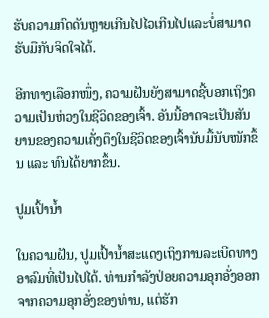ຮັບຄວາມກົດດັນຫຼາຍເກີນໄປໄວເກີນໄປແລະບໍ່ສາມາດຮັບມືກັບຈິດໃຈໄດ້.

ອີກທາງເລືອກໜຶ່ງ, ຄວາມຝັນຍັງສາມາດຊີ້ບອກເຖິງຄວາມເປັນຫ່ວງໃນຊີວິດຂອງເຈົ້າ. ອັນນີ້ອາດຈະເປັນສັນຍານຂອງຄວາມເຄັ່ງຕຶງໃນຊີວິດຂອງເຈົ້ານັບມື້ນັບໜັກຂຶ້ນ ແລະ ທົນໄດ້ຍາກຂຶ້ນ.

ປູມເປົ້ານ້ຳ

ໃນຄວາມຝັນ, ປູມເປົ້ານ້ຳສະແດງເຖິງການລະເບີດທາງອາລົມທີ່ເປັນໄປໄດ້. ທ່ານກໍາລັງປ່ອຍຄວາມອຸກອັ່ງອອກຈາກຄວາມອຸກອັ່ງຂອງທ່ານ, ແຕ່ຮັກ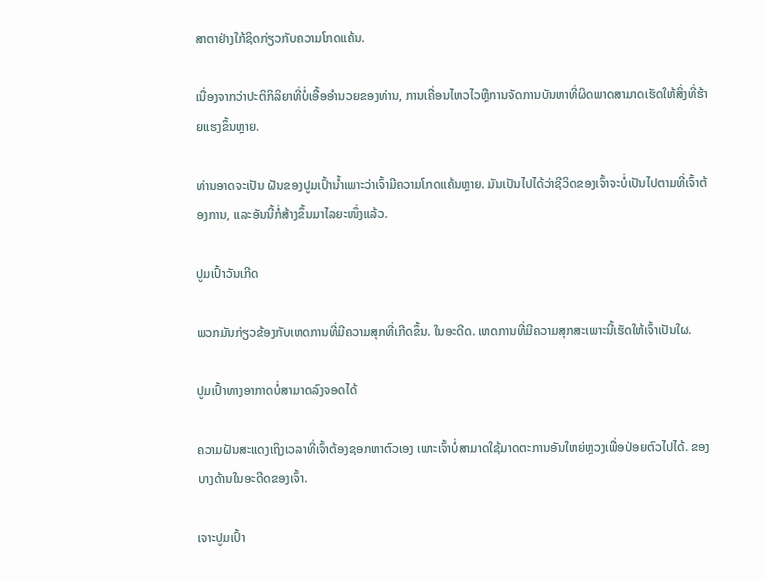ສາຕາຢ່າງໃກ້ຊິດກ່ຽວກັບຄວາມໂກດແຄ້ນ.

ເນື່ອງຈາກວ່າປະຕິກິລິຍາທີ່ບໍ່ເອື້ອອໍານວຍຂອງທ່ານ, ການເຄື່ອນໄຫວໄວຫຼືການຈັດການບັນຫາທີ່ຜິດພາດສາມາດເຮັດໃຫ້ສິ່ງທີ່ຮ້າຍແຮງຂຶ້ນຫຼາຍ.

ທ່ານອາດຈະເປັນ ຝັນຂອງປູມເປົ້ານ້ຳເພາະວ່າເຈົ້າມີຄວາມໂກດແຄ້ນຫຼາຍ. ມັນເປັນໄປໄດ້ວ່າຊີວິດຂອງເຈົ້າຈະບໍ່ເປັນໄປຕາມທີ່ເຈົ້າຕ້ອງການ, ແລະອັນນີ້ກໍ່ສ້າງຂຶ້ນມາໄລຍະໜຶ່ງແລ້ວ.

ປູມເປົ້າວັນເກີດ

ພວກມັນກ່ຽວຂ້ອງກັບເຫດການທີ່ມີຄວາມສຸກທີ່ເກີດຂຶ້ນ. ໃນອະດີດ. ເຫດການທີ່ມີຄວາມສຸກສະເພາະນີ້ເຮັດໃຫ້ເຈົ້າເປັນໃຜ.

ປູມເປົ້າທາງອາກາດບໍ່ສາມາດລົງຈອດໄດ້

ຄວາມຝັນສະແດງເຖິງເວລາທີ່ເຈົ້າຕ້ອງຊອກຫາຕົວເອງ ເພາະເຈົ້າບໍ່ສາມາດໃຊ້ມາດຕະການອັນໃຫຍ່ຫຼວງເພື່ອປ່ອຍຕົວໄປໄດ້. ຂອງບາງດ້ານໃນອະດີດຂອງເຈົ້າ.

ເຈາະປູມເປົ້າ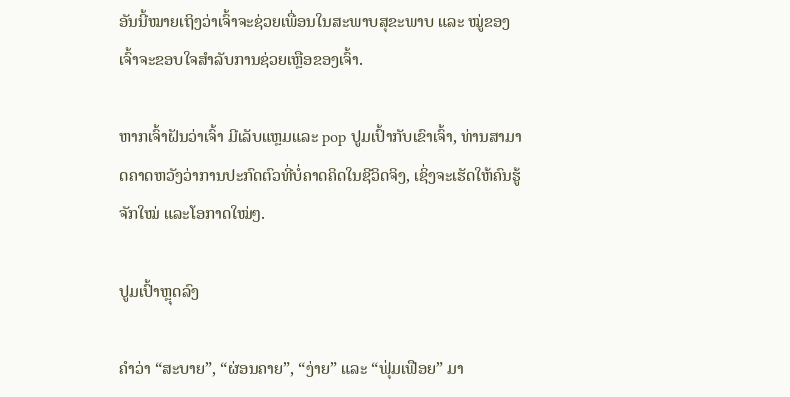ອັນນີ້ໝາຍເຖິງວ່າເຈົ້າຈະຊ່ວຍເພື່ອນໃນສະພາບສຸຂະພາບ ແລະ ໝູ່ຂອງເຈົ້າຈະຂອບໃຈສຳລັບການຊ່ວຍເຫຼືອຂອງເຈົ້າ.

ຫາກເຈົ້າຝັນວ່າເຈົ້າ ມີເລັບແຫຼມແລະ pop ປູມເປົ້າກັບເຂົາເຈົ້າ, ທ່ານສາມາດຄາດຫວັງວ່າການປະກົດຕົວທີ່ບໍ່ຄາດຄິດໃນຊີວິດຈິງ, ເຊິ່ງຈະເຮັດໃຫ້ຄົນຮູ້ຈັກໃໝ່ ແລະໂອກາດໃໝ່ໆ.

ປູມເປົ້າຫຼຸດລົງ

ຄຳວ່າ “ສະບາຍ”, “ຜ່ອນຄາຍ”, “ງ່າຍ” ແລະ “ຟຸ່ມເຟືອຍ” ມາ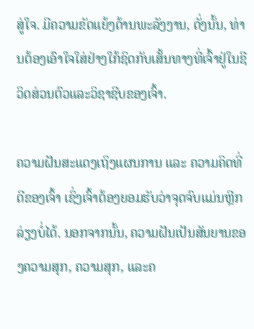ສູ່ໃຈ. ມີຄວາມຂັດແຍ້ງດ້ານພະລັງງານ, ດັ່ງນັ້ນ, ທ່ານຕ້ອງເອົາໃຈໃສ່ຢ່າງໃກ້ຊິດກັບເສັ້ນທາງທີ່ເຈົ້າຢູ່ໃນຊີວິດສ່ວນຕົວແລະວິຊາຊີບຂອງເຈົ້າ.

ຄວາມຝັນສະແດງເຖິງແຜນການ ແລະ ຄວາມຄິດທີ່ດີຂອງເຈົ້າ ເຊິ່ງເຈົ້າຕ້ອງຍອມຮັບວ່າຈຸດຈົບແມ່ນຫຼີກລ່ຽງບໍ່ໄດ້. ນອກຈາກນັ້ນ, ຄວາມຝັນເປັນສັນຍານຂອງຄວາມສຸກ, ຄວາມສຸກ, ແລະຄ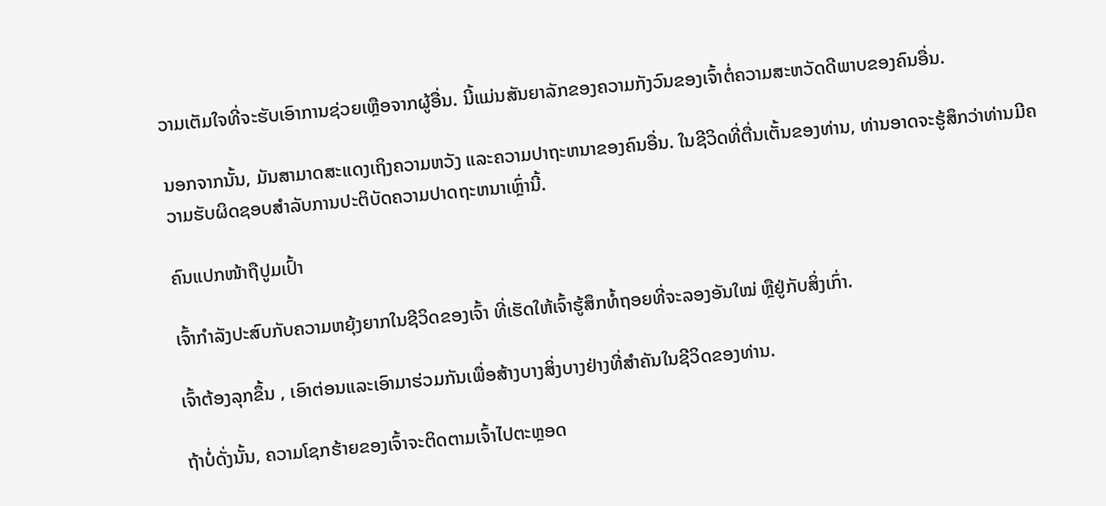ວາມເຕັມໃຈທີ່ຈະຮັບເອົາການຊ່ວຍເຫຼືອຈາກຜູ້ອື່ນ. ນີ້ແມ່ນສັນຍາລັກຂອງຄວາມກັງວົນຂອງເຈົ້າຕໍ່ຄວາມສະຫວັດດີພາບຂອງຄົນອື່ນ.

ນອກຈາກນັ້ນ, ມັນສາມາດສະແດງເຖິງຄວາມຫວັງ ແລະຄວາມປາຖະຫນາຂອງຄົນອື່ນ. ໃນຊີວິດທີ່ຕື່ນເຕັ້ນຂອງທ່ານ, ທ່ານອາດຈະຮູ້ສຶກວ່າທ່ານມີຄວາມຮັບຜິດຊອບສໍາລັບການປະຕິບັດຄວາມປາດຖະຫນາເຫຼົ່ານີ້.

ຄົນແປກໜ້າຖືປູມເປົ້າ

ເຈົ້າກຳລັງປະສົບກັບຄວາມຫຍຸ້ງຍາກໃນຊີວິດຂອງເຈົ້າ ທີ່ເຮັດໃຫ້ເຈົ້າຮູ້ສຶກທໍ້ຖອຍທີ່ຈະລອງອັນໃໝ່ ຫຼືຢູ່ກັບສິ່ງເກົ່າ.

ເຈົ້າຕ້ອງລຸກຂຶ້ນ , ເອົາຕ່ອນແລະເອົາມາຮ່ວມກັນເພື່ອສ້າງບາງສິ່ງບາງຢ່າງທີ່ສໍາຄັນໃນຊີວິດຂອງທ່ານ.

ຖ້າບໍ່ດັ່ງນັ້ນ, ຄວາມໂຊກຮ້າຍຂອງເຈົ້າຈະຕິດຕາມເຈົ້າໄປຕະຫຼອດ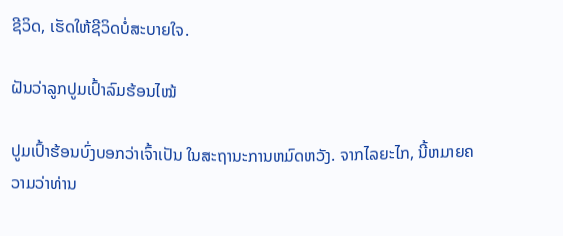ຊີວິດ, ເຮັດໃຫ້ຊີວິດບໍ່ສະບາຍໃຈ.

ຝັນວ່າລູກປູມເປົ້າລົມຮ້ອນໄໝ້

ປູມເປົ້າຮ້ອນບົ່ງບອກວ່າເຈົ້າເປັນ ໃນສະຖານະການຫມົດຫວັງ. ຈາກໄລຍະໄກ, ນີ້ຫມາຍຄວາມວ່າທ່ານ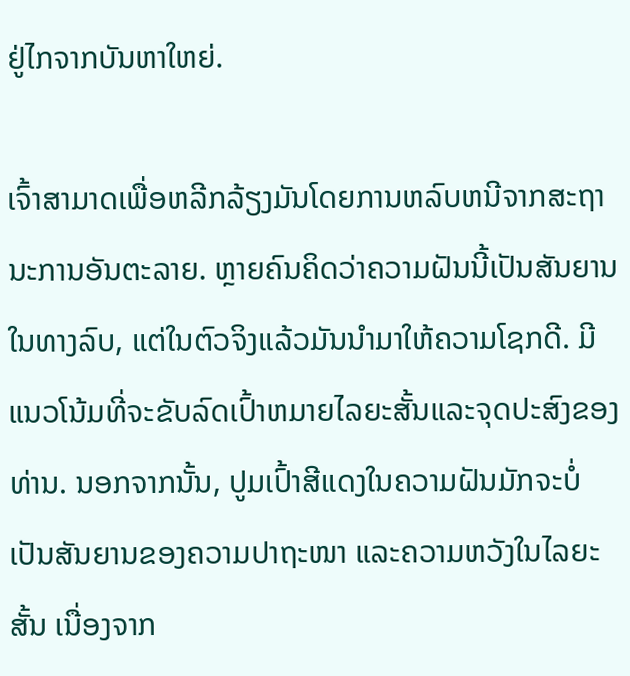ຢູ່ໄກຈາກບັນຫາໃຫຍ່.

ເຈົ້າສາມາດເພື່ອຫລີກລ້ຽງມັນໂດຍການຫລົບຫນີຈາກສະຖານະການອັນຕະລາຍ. ຫຼາຍຄົນຄິດວ່າຄວາມຝັນນີ້ເປັນສັນຍານໃນທາງລົບ, ແຕ່ໃນຕົວຈິງແລ້ວມັນນໍາມາໃຫ້ຄວາມໂຊກດີ. ມີແນວໂນ້ມທີ່ຈະຂັບລົດເປົ້າຫມາຍໄລຍະສັ້ນແລະຈຸດປະສົງຂອງທ່ານ. ນອກຈາກນັ້ນ, ປູມເປົ້າສີແດງໃນຄວາມຝັນມັກຈະບໍ່ເປັນສັນຍານຂອງຄວາມປາຖະໜາ ແລະຄວາມຫວັງໃນໄລຍະສັ້ນ ເນື່ອງຈາກ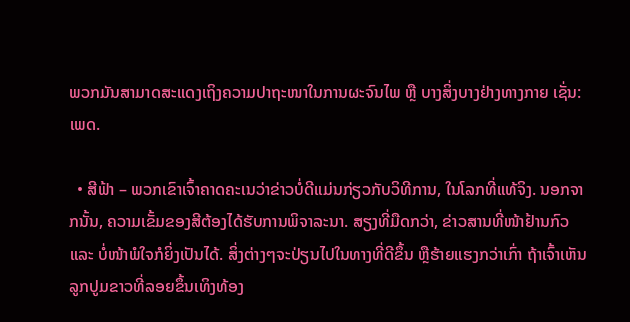ພວກມັນສາມາດສະແດງເຖິງຄວາມປາຖະໜາໃນການຜະຈົນໄພ ຫຼື ບາງສິ່ງບາງຢ່າງທາງກາຍ ເຊັ່ນ: ເພດ.

  • ສີຟ້າ – ພວກເຂົາເຈົ້າຄາດຄະເນວ່າຂ່າວບໍ່ດີແມ່ນກ່ຽວກັບວິທີການ, ໃນໂລກທີ່ແທ້ຈິງ. ນອກຈາກນັ້ນ, ຄວາມເຂັ້ມຂອງສີຕ້ອງໄດ້ຮັບການພິຈາລະນາ. ສຽງທີ່ມືດກວ່າ, ຂ່າວສານທີ່ໜ້າຢ້ານກົວ ແລະ ບໍ່ໜ້າພໍໃຈກໍຍິ່ງເປັນໄດ້. ສິ່ງຕ່າງໆຈະປ່ຽນໄປໃນທາງທີ່ດີຂຶ້ນ ຫຼືຮ້າຍແຮງກວ່າເກົ່າ ຖ້າເຈົ້າເຫັນລູກປູມຂາວທີ່ລອຍຂຶ້ນເທິງທ້ອງ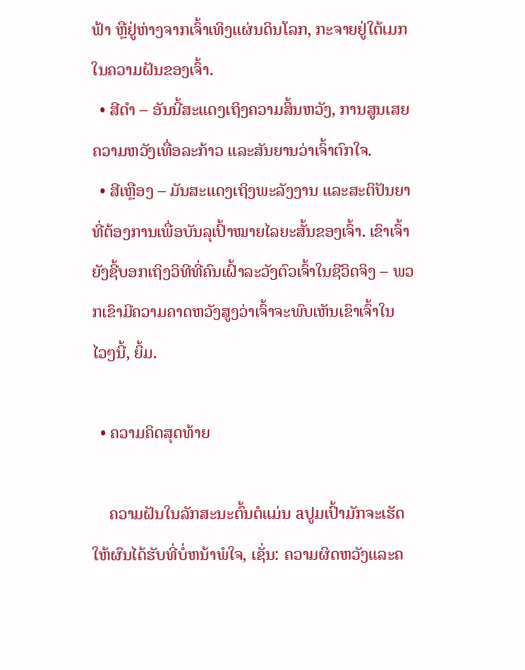ຟ້າ ຫຼືຢູ່ຫ່າງຈາກເຈົ້າເທິງແຜ່ນດິນໂລກ, ກະຈາຍຢູ່ໃຕ້ເມກໃນຄວາມຝັນຂອງເຈົ້າ.
  • ສີດຳ – ອັນນີ້ສະແດງເຖິງຄວາມສິ້ນຫວັງ, ການສູນເສຍຄວາມຫວັງເທື່ອລະກ້າວ ແລະສັນຍານວ່າເຈົ້າຕົກໃຈ.
  • ສີເຫຼືອງ – ມັນສະແດງເຖິງພະລັງງານ ແລະສະຕິປັນຍາທີ່ຕ້ອງການເພື່ອບັນລຸເປົ້າໝາຍໄລຍະສັ້ນຂອງເຈົ້າ. ເຂົາເຈົ້າຍັງຊີ້ບອກເຖິງວິທີທີ່ຄົນເຝົ້າລະວັງຕົວເຈົ້າໃນຊີວິດຈິງ – ພວກເຂົາມີຄວາມຄາດຫວັງສູງວ່າເຈົ້າຈະພົບເຫັນເຂົາເຈົ້າໃນໄວໆນີ້, ຍິ້ມ.

  • ຄວາມຄິດສຸດທ້າຍ

    ຄວາມຝັນໃນລັກສະນະຕົ້ນຕໍແມ່ນ aປູມເປົ້າມັກຈະເຮັດໃຫ້ຜົນໄດ້ຮັບທີ່ບໍ່ຫນ້າພໍໃຈ, ເຊັ່ນ: ຄວາມຜິດຫວັງແລະຄ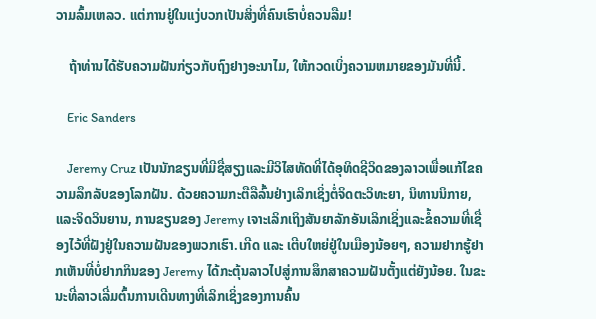ວາມລົ້ມເຫລວ. ແຕ່ການຢູ່ໃນແງ່ບວກເປັນສິ່ງທີ່ຄົນເຮົາບໍ່ຄວນລືມ!

    ຖ້າທ່ານໄດ້ຮັບຄວາມຝັນກ່ຽວກັບຖົງຢາງອະນາໄມ, ໃຫ້ກວດເບິ່ງຄວາມຫມາຍຂອງມັນທີ່ນີ້.

    Eric Sanders

    Jeremy Cruz ເປັນນັກຂຽນທີ່ມີຊື່ສຽງແລະມີວິໄສທັດທີ່ໄດ້ອຸທິດຊີວິດຂອງລາວເພື່ອແກ້ໄຂຄວາມລຶກລັບຂອງໂລກຝັນ. ດ້ວຍຄວາມກະຕືລືລົ້ນຢ່າງເລິກເຊິ່ງຕໍ່ຈິດຕະວິທະຍາ, ນິທານນິກາຍ, ແລະຈິດວິນຍານ, ການຂຽນຂອງ Jeremy ເຈາະເລິກເຖິງສັນຍາລັກອັນເລິກເຊິ່ງແລະຂໍ້ຄວາມທີ່ເຊື່ອງໄວ້ທີ່ຝັງຢູ່ໃນຄວາມຝັນຂອງພວກເຮົາ.ເກີດ ແລະ ເຕີບໃຫຍ່ຢູ່ໃນເມືອງນ້ອຍໆ, ຄວາມຢາກຮູ້ຢາກເຫັນທີ່ບໍ່ຢາກກິນຂອງ Jeremy ໄດ້ກະຕຸ້ນລາວໄປສູ່ການສຶກສາຄວາມຝັນຕັ້ງແຕ່ຍັງນ້ອຍ. ໃນຂະນະທີ່ລາວເລີ່ມຕົ້ນການເດີນທາງທີ່ເລິກເຊິ່ງຂອງການຄົ້ນ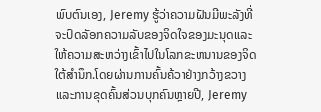ພົບຕົນເອງ, Jeremy ຮູ້ວ່າຄວາມຝັນມີພະລັງທີ່ຈະປົດລັອກຄວາມລັບຂອງຈິດໃຈຂອງມະນຸດແລະໃຫ້ຄວາມສະຫວ່າງເຂົ້າໄປໃນໂລກຂະຫນານຂອງຈິດໃຕ້ສໍານຶກ.ໂດຍຜ່ານການຄົ້ນຄ້ວາຢ່າງກວ້າງຂວາງແລະການຂຸດຄົ້ນສ່ວນບຸກຄົນຫຼາຍປີ, Jeremy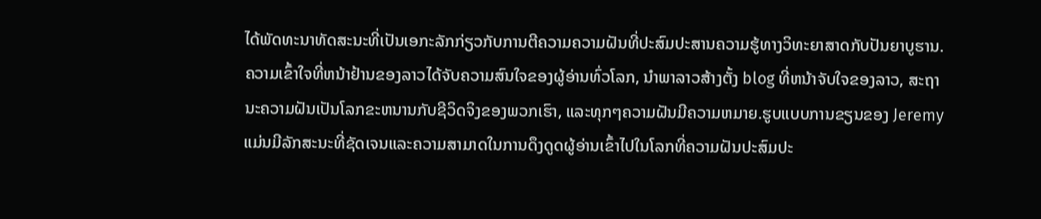ໄດ້ພັດທະນາທັດສະນະທີ່ເປັນເອກະລັກກ່ຽວກັບການຕີຄວາມຄວາມຝັນທີ່ປະສົມປະສານຄວາມຮູ້ທາງວິທະຍາສາດກັບປັນຍາບູຮານ. ຄວາມເຂົ້າໃຈທີ່ຫນ້າຢ້ານຂອງລາວໄດ້ຈັບຄວາມສົນໃຈຂອງຜູ້ອ່ານທົ່ວໂລກ, ນໍາພາລາວສ້າງຕັ້ງ blog ທີ່ຫນ້າຈັບໃຈຂອງລາວ, ສະຖານະຄວາມຝັນເປັນໂລກຂະຫນານກັບຊີວິດຈິງຂອງພວກເຮົາ, ແລະທຸກໆຄວາມຝັນມີຄວາມຫມາຍ.ຮູບແບບການຂຽນຂອງ Jeremy ແມ່ນມີລັກສະນະທີ່ຊັດເຈນແລະຄວາມສາມາດໃນການດຶງດູດຜູ້ອ່ານເຂົ້າໄປໃນໂລກທີ່ຄວາມຝັນປະສົມປະ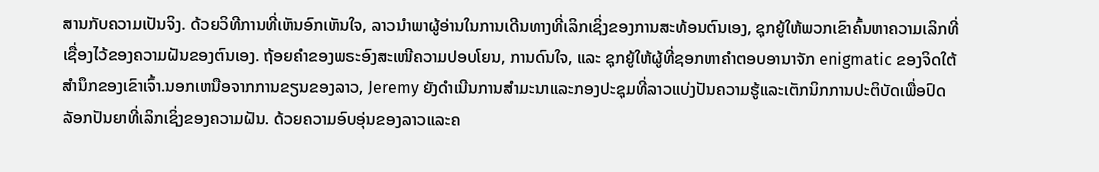ສານກັບຄວາມເປັນຈິງ. ດ້ວຍວິທີການທີ່ເຫັນອົກເຫັນໃຈ, ລາວນໍາພາຜູ້ອ່ານໃນການເດີນທາງທີ່ເລິກເຊິ່ງຂອງການສະທ້ອນຕົນເອງ, ຊຸກຍູ້ໃຫ້ພວກເຂົາຄົ້ນຫາຄວາມເລິກທີ່ເຊື່ອງໄວ້ຂອງຄວາມຝັນຂອງຕົນເອງ. ຖ້ອຍຄຳຂອງພຣະອົງສະເໜີຄວາມປອບໂຍນ, ການດົນໃຈ, ແລະ ຊຸກຍູ້ໃຫ້ຜູ້ທີ່ຊອກຫາຄຳຕອບອານາຈັກ enigmatic ຂອງຈິດໃຕ້ສໍານຶກຂອງເຂົາເຈົ້າ.ນອກເຫນືອຈາກການຂຽນຂອງລາວ, Jeremy ຍັງດໍາເນີນການສໍາມະນາແລະກອງປະຊຸມທີ່ລາວແບ່ງປັນຄວາມຮູ້ແລະເຕັກນິກການປະຕິບັດເພື່ອປົດລັອກປັນຍາທີ່ເລິກເຊິ່ງຂອງຄວາມຝັນ. ດ້ວຍຄວາມອົບອຸ່ນຂອງລາວແລະຄ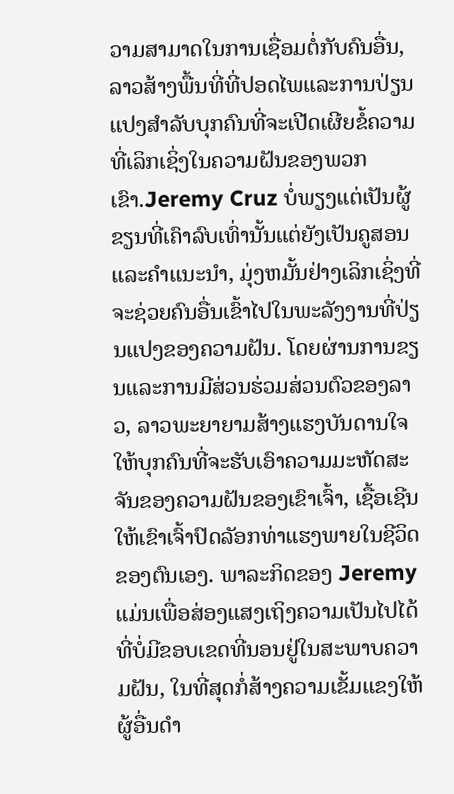ວາມສາມາດໃນການເຊື່ອມຕໍ່ກັບຄົນອື່ນ, ລາວສ້າງພື້ນທີ່ທີ່ປອດໄພແລະການປ່ຽນແປງສໍາລັບບຸກຄົນທີ່ຈະເປີດເຜີຍຂໍ້ຄວາມທີ່ເລິກເຊິ່ງໃນຄວາມຝັນຂອງພວກເຂົາ.Jeremy Cruz ບໍ່ພຽງແຕ່ເປັນຜູ້ຂຽນທີ່ເຄົາລົບເທົ່ານັ້ນແຕ່ຍັງເປັນຄູສອນແລະຄໍາແນະນໍາ, ມຸ່ງຫມັ້ນຢ່າງເລິກເຊິ່ງທີ່ຈະຊ່ວຍຄົນອື່ນເຂົ້າໄປໃນພະລັງງານທີ່ປ່ຽນແປງຂອງຄວາມຝັນ. ໂດຍຜ່ານການຂຽນແລະການມີສ່ວນຮ່ວມສ່ວນຕົວຂອງລາວ, ລາວພະຍາຍາມສ້າງແຮງບັນດານໃຈໃຫ້ບຸກຄົນທີ່ຈະຮັບເອົາຄວາມມະຫັດສະຈັນຂອງຄວາມຝັນຂອງເຂົາເຈົ້າ, ເຊື້ອເຊີນໃຫ້ເຂົາເຈົ້າປົດລັອກທ່າແຮງພາຍໃນຊີວິດຂອງຕົນເອງ. ພາລະກິດຂອງ Jeremy ແມ່ນເພື່ອສ່ອງແສງເຖິງຄວາມເປັນໄປໄດ້ທີ່ບໍ່ມີຂອບເຂດທີ່ນອນຢູ່ໃນສະພາບຄວາມຝັນ, ໃນທີ່ສຸດກໍ່ສ້າງຄວາມເຂັ້ມແຂງໃຫ້ຜູ້ອື່ນດໍາ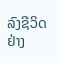ລົງຊີວິດຢ່າງ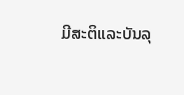ມີສະຕິແລະບັນລຸ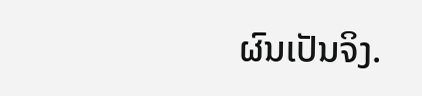ຜົນເປັນຈິງ.